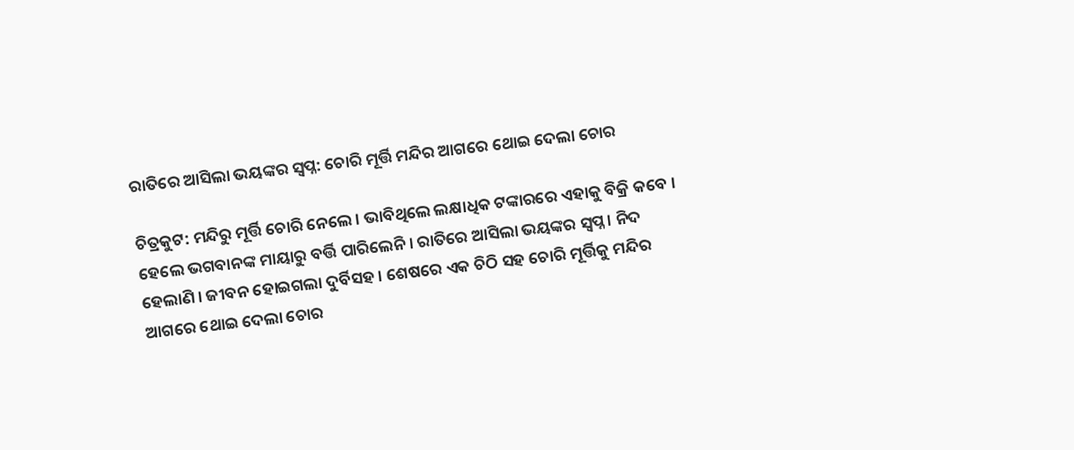ରାତିରେ ଆସିଲା ଭୟଙ୍କର ସ୍ବପ୍ନ: ଚୋରି ମୂର୍ତ୍ତି ମନ୍ଦିର ଆଗରେ ଥୋଇ ଦେଲା ଚୋର

ଚିତ୍ରକୁଟ: ମନ୍ଦିରୁ ମୂର୍ତ୍ତି ଚୋରି ନେଲେ । ଭାବିଥିଲେ ଲକ୍ଷାଧିକ ଟଙ୍କାରରେ ଏହାକୁ ବିକ୍ରି କବେ । ହେଲେ ଭଗବାନଙ୍କ ମାୟାରୁ ବର୍ତ୍ତି ପାରିଲେନି । ରାତିରେ ଆସିଲା ଭୟଙ୍କର ସ୍ବପ୍ନ । ନିଦ ହେଲାଣି । ଜୀବନ ହୋଇଗଲା ଦୁର୍ବିସହ । ଶେଷରେ ଏକ ଚିଠି ସହ ଚୋରି ମୂର୍ତ୍ତିକୁ ମନ୍ଦିର ଆଗରେ ଥୋଇ ଦେଲା ଚୋର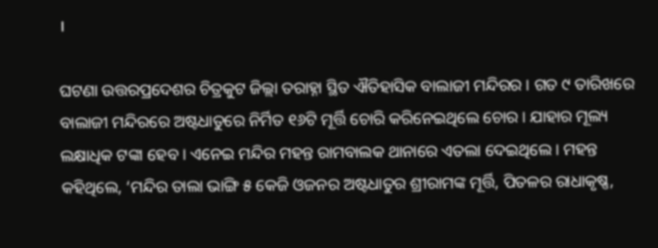।

ଘଟଣା ଉତ୍ତରପ୍ରଦେଶର ଚିତ୍ରକୁଟ ଜିଲ୍ଲା ତରାହ୍ନା ସ୍ଥିତ ଐତିହାସିକ ବାଲାଜୀ ମନ୍ଦିରର । ଗତ ୯ ତାରିଖରେ ବାଲାଜୀ ମନ୍ଦିରରେ ଅଷ୍ଟଧାତୁରେ ନିର୍ମିତ ୧୬ଟି ମୂର୍ତ୍ତି ଚୋରି କରିନେଇଥିଲେ ଚୋର । ଯାହାର ମୂଲ୍ୟ ଲକ୍ଷାଧିକ ଟଙ୍କା ହେବ । ଏନେଇ ମନ୍ଦିର ମହନ୍ତ ରାମବାଲକ ଥାନାରେ ଏତଲା ଦେଇଥିଲେ । ମହନ୍ତ କହିଥିଲେ, ‘ମନ୍ଦିର ତାଲା ଭାଙ୍ଗି ୫ କେଜି ଓଜନର ଅଷ୍ଟଧାତୁର ଶ୍ରୀରାମଙ୍କ ମୂର୍ତ୍ତି, ପିତଳର ରାଧାକୃଷ୍ଣ,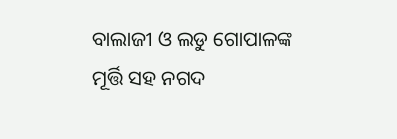ବାଲାଜୀ ଓ ଲଡୁ ଗୋପାଳଙ୍କ ମୂର୍ତ୍ତି ସହ ନଗଦ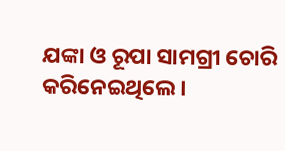ଯଙ୍କା ଓ ରୂପା ସାମଗ୍ରୀ ଚୋରି କରିନେଇଥିଲେ ।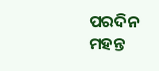ପରଦିନ ମହନ୍ତ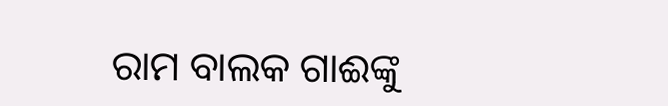ରାମ ବାଲକ ଗାଈଙ୍କୁ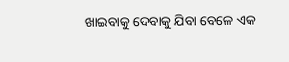ଖାଇବାକୁ ଦେବାକୁ ଯିବା ବେଳେ ଏକ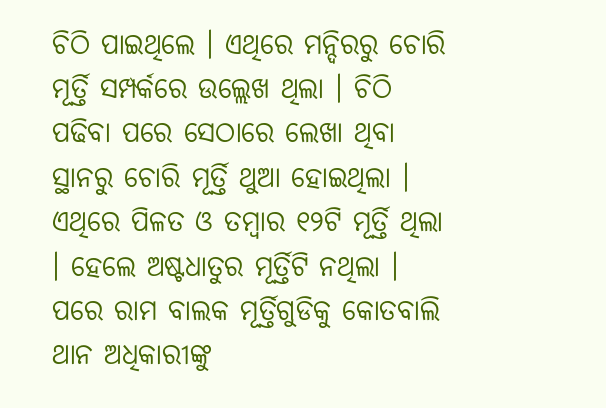ଚିଠି ପାଇଥିଲେ । ଏଥିରେ ମନ୍ଦିରରୁ ଚୋରି ମୂର୍ତ୍ତି ସମ୍ପର୍କରେ ଉଲ୍ଲେଖ ଥିଲା । ଚିଠି ପଢିବା ପରେ ସେଠାରେ ଲେଖା ଥିବା ସ୍ଥାନରୁ ଚୋରି ମୂର୍ତ୍ତି ଥୁଆ ହୋଇଥିଲା । ଏଥିରେ ପିଳତ ଓ ତମ୍ବାର ୧୨ଟି ମୂର୍ତ୍ତି ଥିଲା । ହେଲେ ଅଷ୍ଟଧାତୁର ମୂର୍ତ୍ତିଟି ନଥିଲା । ପରେ ରାମ ବାଲକ ମୂର୍ତ୍ତିଗୁଡିକୁ କୋତବାଲି ଥାନ ଅଧିକାରୀଙ୍କୁ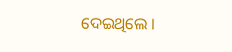ଦେଇଥିଲେ ।